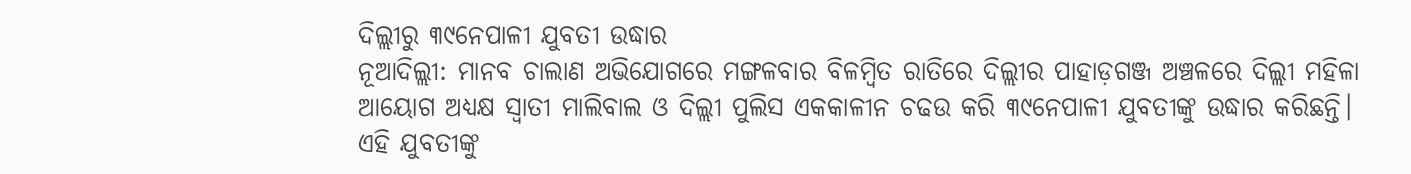ଦିଲ୍ଲୀରୁ ୩୯ନେପାଳୀ ଯୁବତୀ ଉଦ୍ଧାର
ନୂଆଦିଲ୍ଲୀ: ମାନବ ଚାଲାଣ ଅଭିଯୋଗରେ ମଙ୍ଗଳବାର ବିଳମ୍ବିତ ରାତିରେ ଦିଲ୍ଲୀର ପାହାଡ଼ଗଞ୍ଜ ଅଞ୍ଚଳରେ ଦିଲ୍ଲୀ ମହିଳା ଆୟୋଗ ଅଧ୍ୟକ୍ଷ ସ୍ୱାତୀ ମାଲିବାଲ ଓ ଦିଲ୍ଲୀ ପୁଲିସ ଏକକାଳୀନ ଚଢଉ କରି ୩୯ନେପାଳୀ ଯୁବତୀଙ୍କୁ ଉଦ୍ଧାର କରିଛନ୍ତି। ଏହି ଯୁବତୀଙ୍କୁ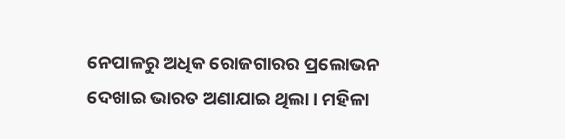ନେପାଳରୁ ଅଧିକ ରୋଜଗାରର ପ୍ରଲୋଭନ ଦେଖାଇ ଭାରତ ଅଣାଯାଇ ଥିଲା। ମହିଳା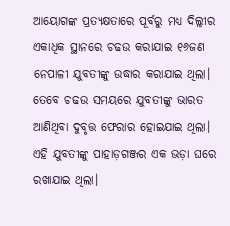ଆୟୋଗଙ୍କ ପ୍ରତ୍ୟକ୍ଷତାରେ ପୂର୍ବରୁ ମଧ୍ୟ ଦିଲ୍ଲୀର ଏକାଧିକ ସ୍ଥାନରେ ଚଢଉ କରାଯାଇ ୧୬ଜଣ ନେପାଳୀ ଯୁବତୀଙ୍କୁ ଉଦ୍ଧାର କରାଯାଇ ଥିଲା। ତେବେ ଚଢଉ ସମୟରେ ଯୁବତୀଙ୍କୁ ଭାରତ ଆଣିଥିବା ଦୁବୃତ୍ତ ଫେରାର ହୋଇଯାଇ ଥିଲା। ଏହି ଯୁବତୀଙ୍କୁ ପାହାଡ଼ଗଞ୍ଜର ଏକ ଭଡ଼ା ଘରେ ରଖାଯାଇ ଥିଲା।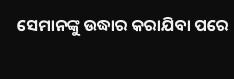ସେମାନଙ୍କୁ ଉଦ୍ଧାର କରାଯିବା ପରେ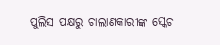ପୁଲିସ ପକ୍ଷରୁ ଚାଲାଣକାରୀଙ୍କ ସ୍କେଚ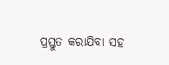ପ୍ରସ୍ତୁତ କରାଯିବା ସହ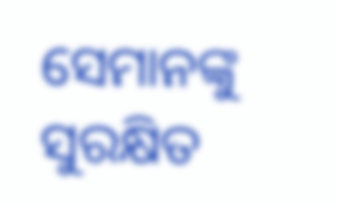ସେମାନଙ୍କୁ ସୁରକ୍ଷିତ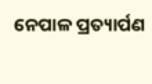ନେପାଳ ପ୍ରତ୍ୟାର୍ପଣ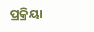ପ୍ରକ୍ରିୟା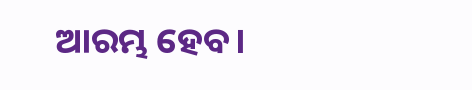ଆରମ୍ଭ ହେବ।